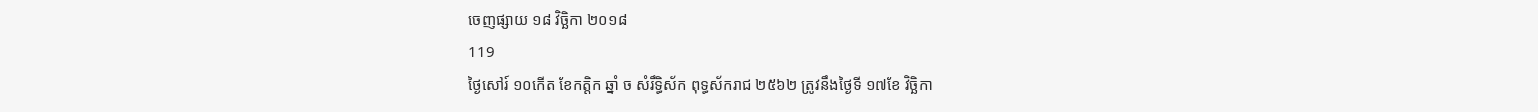ចេញផ្សាយ ១៨ វិច្ឆិកា ២០១៨
119
ថ្ងៃសៅរ៍ ១០កើត ខែកត្ដិក ឆ្នាំ ច សំរឹទ្ធិស័ក ពុទ្ធស័ករាជ ២៥៦២ ត្រូវនឹងថ្ងៃទី ១៧ខែ វិច្ឆិកា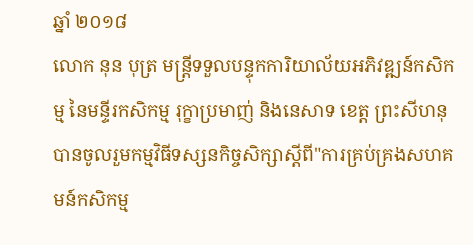ឆ្នាំ ២០១៨
លោក នុន បុត្រ មន្ត្រីទទួលបន្ទុកការិយាល័យអភិវឌ្ឍន៍កសិកម្ម នៃមន្ទីរកសិកម្ម រុក្ខាប្រមាញ់ និងនេសាទ ខេត្ត ព្រះសីហនុ បានចូលរួមកម្មវិធីទស្សនកិច្ចសិក្សាស្ដីពី"ការគ្រប់គ្រងសហគមន៍កសិកម្ម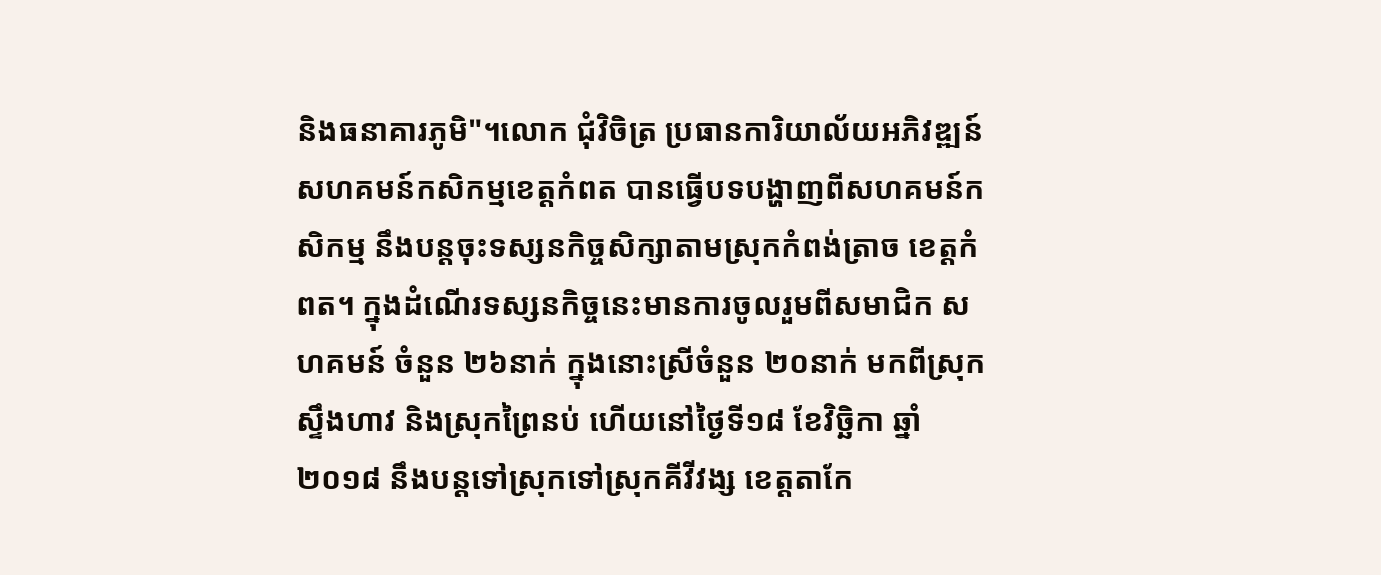និងធនាគារភូមិ"។លោក ជុំវិចិត្រ ប្រធានការិយាល័យអភិវឌ្ឍន៍សហគមន៍កសិកម្មខេត្តកំពត បានធ្វើបទបង្ហាញពីសហគមន៍កសិកម្ម នឹងបន្តចុះទស្សនកិច្ចសិក្សាតាមស្រុកកំពង់ត្រាច ខេត្តកំពត។ ក្នុងដំណើរទស្សនកិច្ចនេះមានការចូលរួមពីសមាជិក សហគមន៍ ចំនួន ២៦នាក់ ក្នុងនោះស្រីចំនួន ២០នាក់ មកពីស្រុកស្ទឹងហាវ និងស្រុកព្រៃនប់ ហើយនៅថ្ងៃទី១៨ ខែវិច្ឆិកា ឆ្នាំ២០១៨ នឹងបន្តទៅស្រុកទៅស្រុកគីវីវង្ស ខេត្តតាកែ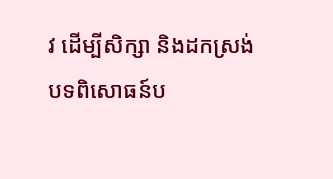វ ដើម្បីសិក្សា និងដកស្រង់បទពិសោធន៍ប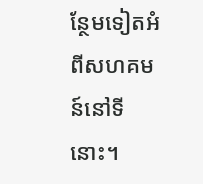ន្ថែមទៀតអំពីសហគមន៍នៅទីនោះ។